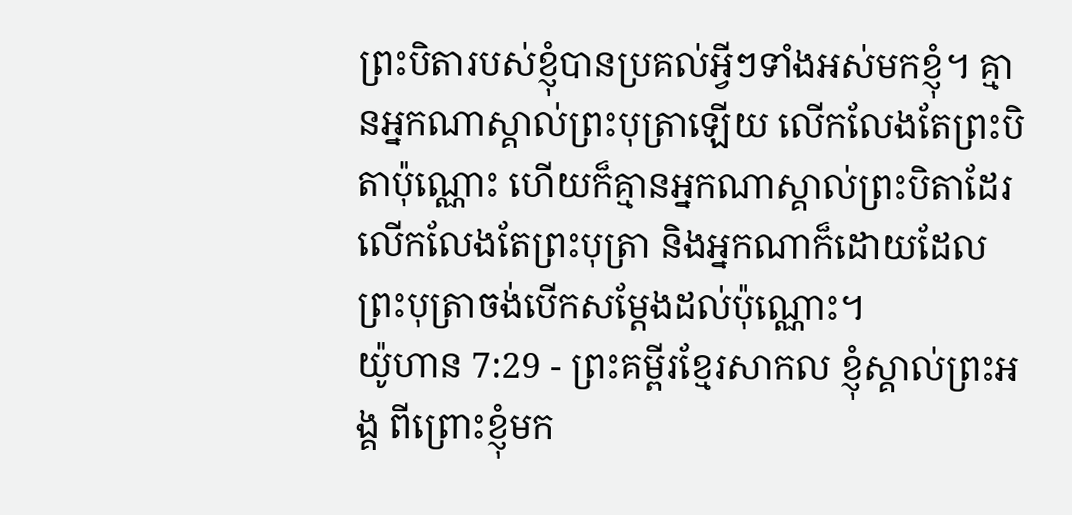ព្រះបិតារបស់ខ្ញុំបានប្រគល់អ្វីៗទាំងអស់មកខ្ញុំ។ គ្មានអ្នកណាស្គាល់ព្រះបុត្រាឡើយ លើកលែងតែព្រះបិតាប៉ុណ្ណោះ ហើយក៏គ្មានអ្នកណាស្គាល់ព្រះបិតាដែរ លើកលែងតែព្រះបុត្រា និងអ្នកណាក៏ដោយដែលព្រះបុត្រាចង់បើកសម្ដែងដល់ប៉ុណ្ណោះ។
យ៉ូហាន 7:29 - ព្រះគម្ពីរខ្មែរសាកល ខ្ញុំស្គាល់ព្រះអង្គ ពីព្រោះខ្ញុំមក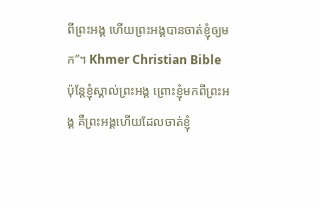ពីព្រះអង្គ ហើយព្រះអង្គបានចាត់ខ្ញុំឲ្យមក”។ Khmer Christian Bible ប៉ុន្ដែខ្ញុំស្គាល់ព្រះអង្គ ព្រោះខ្ញុំមកពីព្រះអង្គ គឺព្រះអង្គហើយដែលចាត់ខ្ញុំ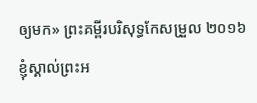ឲ្យមក» ព្រះគម្ពីរបរិសុទ្ធកែសម្រួល ២០១៦ ខ្ញុំស្គាល់ព្រះអ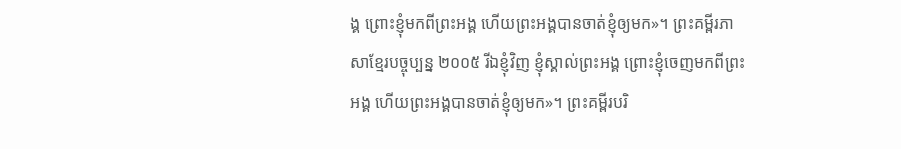ង្គ ព្រោះខ្ញុំមកពីព្រះអង្គ ហើយព្រះអង្គបានចាត់ខ្ញុំឲ្យមក»។ ព្រះគម្ពីរភាសាខ្មែរបច្ចុប្បន្ន ២០០៥ រីឯខ្ញុំវិញ ខ្ញុំស្គាល់ព្រះអង្គ ព្រោះខ្ញុំចេញមកពីព្រះអង្គ ហើយព្រះអង្គបានចាត់ខ្ញុំឲ្យមក»។ ព្រះគម្ពីរបរិ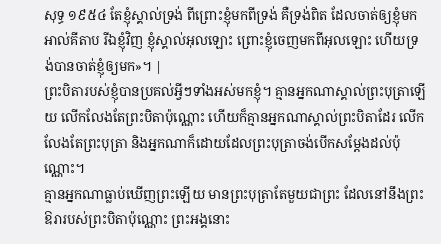សុទ្ធ ១៩៥៤ តែខ្ញុំស្គាល់ទ្រង់ ពីព្រោះខ្ញុំមកពីទ្រង់ គឺទ្រង់ពិត ដែលចាត់ឲ្យខ្ញុំមក អាល់គីតាប រីឯខ្ញុំវិញ ខ្ញុំស្គាល់អុលឡោះ ព្រោះខ្ញុំចេញមកពីអុលឡោះ ហើយទ្រង់បានចាត់ខ្ញុំឲ្យមក»។ |
ព្រះបិតារបស់ខ្ញុំបានប្រគល់អ្វីៗទាំងអស់មកខ្ញុំ។ គ្មានអ្នកណាស្គាល់ព្រះបុត្រាឡើយ លើកលែងតែព្រះបិតាប៉ុណ្ណោះ ហើយក៏គ្មានអ្នកណាស្គាល់ព្រះបិតាដែរ លើកលែងតែព្រះបុត្រា និងអ្នកណាក៏ដោយដែលព្រះបុត្រាចង់បើកសម្ដែងដល់ប៉ុណ្ណោះ។
គ្មានអ្នកណាធ្លាប់ឃើញព្រះឡើយ មានព្រះបុត្រាតែមួយជាព្រះ ដែលនៅនឹងព្រះឱរារបស់ព្រះបិតាប៉ុណ្ណោះ ព្រះអង្គនោះ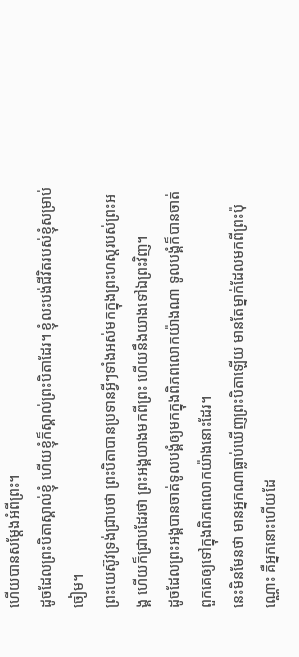ហើយបានសម្ដែងអំពីព្រះ។
ដូចដែលព្រះបិតាស្គាល់ខ្ញុំ ហើយខ្ញុំក៏ស្គាល់ព្រះបិតាដែរ។ ខ្ញុំលះបង់ជីវិតរបស់ខ្ញុំសម្រាប់ចៀម។
ព្រះយេស៊ូវទ្រង់ជ្រាបថា ព្រះបិតាបានប្រទានអ្វីៗទាំងអស់មកក្នុងព្រះហស្តរបស់ព្រះអង្គ ហើយក៏ជ្រាបដែរថា ព្រះអង្គយាងមកពីព្រះ ហើយនឹងយាងទៅឯព្រះវិញ។
ដូចដែលព្រះអង្គបានចាត់ទូលបង្គំឲ្យមកក្នុងពិភពលោកយ៉ាងណា ទូលបង្គំក៏បានចាត់ពួកគេឲ្យទៅក្នុងពិភពលោកយ៉ាងនោះដែរ។
នេះមិនមែនថា មានអ្នកណាធ្លាប់ឃើញព្រះបិតាឡើយ មានតែម្នាក់ដែលមកពីព្រះប៉ុណ្ណោះ គឺអ្នកនោះហើយដែ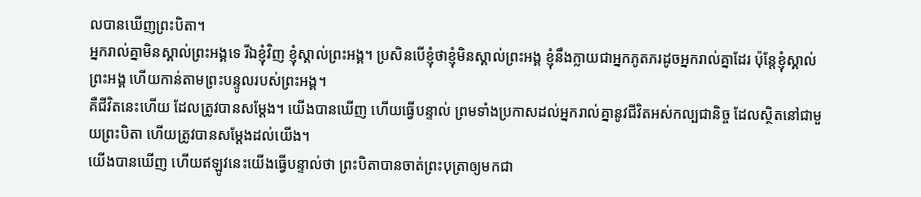លបានឃើញព្រះបិតា។
អ្នករាល់គ្នាមិនស្គាល់ព្រះអង្គទេ រីឯខ្ញុំវិញ ខ្ញុំស្គាល់ព្រះអង្គ។ ប្រសិនបើខ្ញុំថាខ្ញុំមិនស្គាល់ព្រះអង្គ ខ្ញុំនឹងក្លាយជាអ្នកភូតភរដូចអ្នករាល់គ្នាដែរ ប៉ុន្តែខ្ញុំស្គាល់ព្រះអង្គ ហើយកាន់តាមព្រះបន្ទូលរបស់ព្រះអង្គ។
គឺជីវិតនេះហើយ ដែលត្រូវបានសម្ដែង។ យើងបានឃើញ ហើយធ្វើបន្ទាល់ ព្រមទាំងប្រកាសដល់អ្នករាល់គ្នានូវជីវិតអស់កល្បជានិច្ច ដែលស្ថិតនៅជាមួយព្រះបិតា ហើយត្រូវបានសម្ដែងដល់យើង។
យើងបានឃើញ ហើយឥឡូវនេះយើងធ្វើបន្ទាល់ថា ព្រះបិតាបានចាត់ព្រះបុត្រាឲ្យមកជា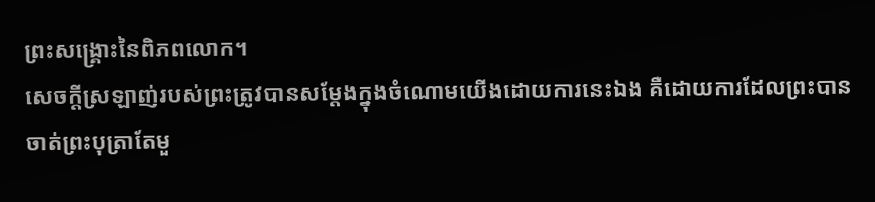ព្រះសង្គ្រោះនៃពិភពលោក។
សេចក្ដីស្រឡាញ់របស់ព្រះត្រូវបានសម្ដែងក្នុងចំណោមយើងដោយការនេះឯង គឺដោយការដែលព្រះបានចាត់ព្រះបុត្រាតែមួ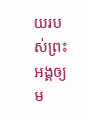យរបស់ព្រះអង្គឲ្យម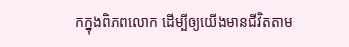កក្នុងពិភពលោក ដើម្បីឲ្យយើងមានជីវិតតាម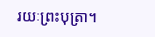រយៈព្រះបុត្រា។